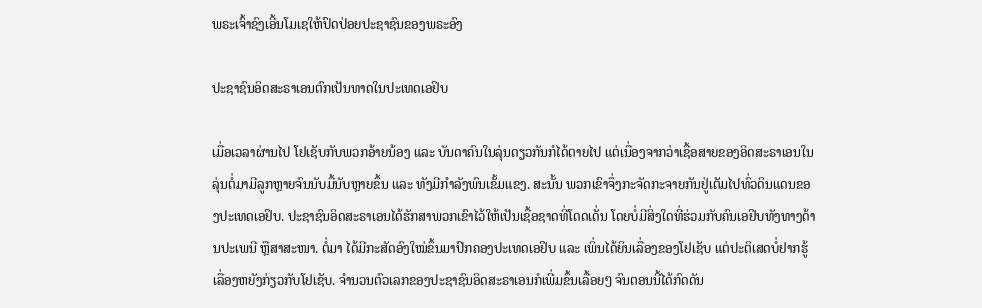ພຣະເຈົ້າຊົງເອີ້ນໂມເຊໃຫ້ປົດປ່ອຍປະຊາຊົນຂອງພຣະອົງ

ປະຊາຊົນອິດສະຣາເອນຕົກເປັນທາດໃນປະເທດເອຢິບ

ເມື່ອເວລາຜ່ານໄປ ໂຢເຊັບກັບພວກອ້າຍນ້ອງ ແລະ ບັນດາຄົນໃນລຸ່ນດຽວກັນກໍໄດ້ຕາຍໄປ ແຕ່ເນື່ອງຈາກວ່າເຊື້ອສາຍຂອງອິດສະຣາເອນໃນລຸ່ນຕໍ່ມາມີລູກຫຼາຍຈົນນັບມື້ນັບຫຼາຍຂຶ້ນ ແລະ ທັງມີກຳລັງພົນເຂັ້ມແຂງ. ສະນັ້ນ ພວກເຂົາຈຶ່ງກະຈັດກະຈາຍກັນຢູ່ເຕັມໄປທົ່ວດິນແດນຂອງປະເທດເອຢິບ. ປະຊາຊົນອິດສະຣາເອນໄດ້ຮັກສາພວກເຂົາໄວ້ໃຫ້ເປັນເຊື້ອຊາດທີ່ໂດດເດັ່ນ ໂດຍບໍ່ມີສິ່ງໃດທີ່ຮ່ວມກັບຄົນເອຢິບທັງທາງດ້ານປະເພນີ ຫຼືສາສະໜາ. ຕໍ່ມາ ໄດ້ມີກະສັດອົງໃໝ່ຂຶ້ນມາປົກຄອງປະເທດເອຢິບ ແລະ ເພິ່ນໄດ້ຍິນເລື່ອງຂອງໂຢເຊັບ ແຕ່ປະຕິເສດບໍ່ຢາກຮູ້ເລື່ອງຫຍັງກ່ຽວກັບໂຢເຊັບ. ຈຳນວນຕົວເລກຂອງປະຊາຊົນອິດສະຣາເອນກໍເພີ່ມຂຶ້ນເລື້ອຍໆ ຈົນຕອນນີ້ໄດ້ກົດດັນ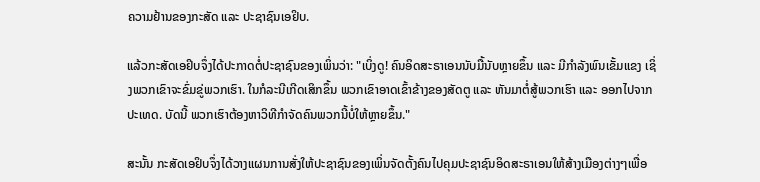ຄວາມຢ້ານຂອງກະສັດ ແລະ ປະຊາຊົນເອຢິບ.

ແລ້ວກະສັດເອຢິບຈຶ່ງໄດ້ປະກາດຕໍ່ປະຊາຊົນຂອງເພິ່ນວ່າ: "ເບິ່ງດູ! ຄົນອິດສະຣາເອນນັບມື້ນັບຫຼາຍຂຶ້ນ ແລະ ມີກຳລັງພົນເຂັ້ມແຂງ ເຊິ່ງພວກເຂົາຈະຂົ່ມຂູ່ພວກເຮົາ. ໃນກໍລະນີເກີດເສິກຂຶ້ນ ພວກເຂົາອາດເຂົ້າຂ້າງຂອງສັດຕູ ແລະ ຫັນມາຕໍ່ສູ້ພວກເຮົາ ແລະ ອອກໄປຈາກປະເທດ. ບັດນີ້ ພວກເຮົາຕ້ອງຫາວິທີກຳຈັດຄົນພວກນີ້ບໍ່ໃຫ້ຫຼາຍຂຶ້ນ."

ສະນັ້ນ ກະສັດເອຢິບຈຶ່ງໄດ້ວາງແຜນການສັ່ງໃຫ້ປະຊາຊົນຂອງເພິ່ນຈັດຕັ້ງຄົນໄປຄຸມປະຊາຊົນອິດສະຣາເອນໃຫ້ສ້າງເມືອງຕ່າງໆເພື່ອ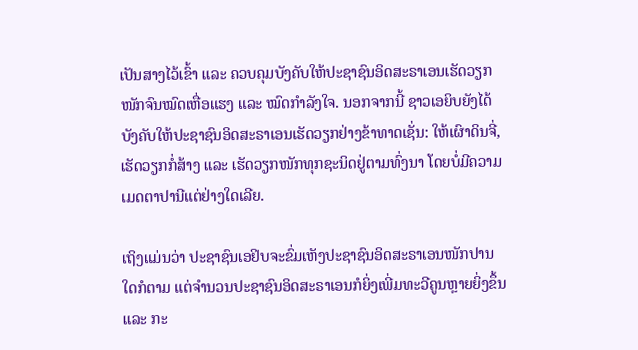ເປັນສາງໄວ້ເຂົ້າ ແລະ ຄວບຄຸມບັງຄັບໃຫ້ປະຊາຊົນອິດສະຣາເອນເຮັດວຽກໜັກຈົນໝົດເຫື່ອແຮງ ແລະ ໝົດກຳລັງໃຈ. ນອກຈາກນີ້ ຊາວເອຍິບຍັງໄດ້ບັງຄັບໃຫ້ປະຊາຊົນອິດສະຣາເອນເຮັດວຽກຢ່າງຂ້າທາດເຊັ່ນ: ໃຫ້ເຜົາດິນຈີ່, ເຮັດວຽກກໍ່ສ້າງ ແລະ ເຮັດວຽກໜັກທຸກຊະນິດຢູ່ຕາມທົ່ງນາ ໂດຍບໍ່ມີຄວາມເມດຕາປານີແຕ່ຢ່າງໃດເລີຍ.

ເຖິງແມ່ນວ່າ ປະຊາຊົນເອຢິບຈະຂົ່ມເຫັງປະຊາຊົນອິດສະຣາເອນໜັກປານໃດກໍຕາມ ແຕ່ຈຳນວນປະຊາຊົນອິດສະຣາເອນກໍຍິ່ງເພີ່ມທະວີຄູນຫຼາຍຍິ່ງຂຶ້ນ ແລະ ກະ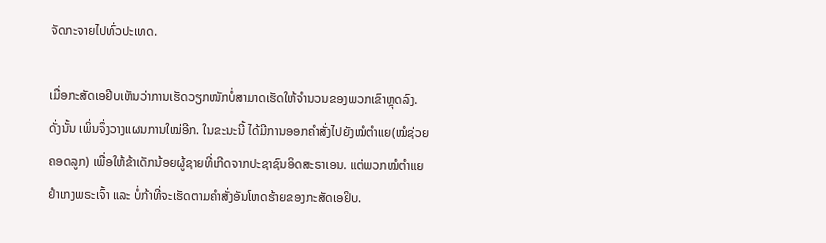ຈັດກະຈາຍໄປທົ່ວປະເທດ.

ເມື່ອກະສັດເອຢີບເຫັນວ່າການເຮັດວຽກໜັກບໍ່ສາມາດເຮັດໃຫ້ຈໍານວນຂອງພວກເຂົາຫຼຸດລົງ. ດັ່ງນັ້ນ ເພິ່ນຈຶ່ງວາງແຜນການໃໝ່ອີກ. ໃນຂະນະນີ້ ໄດ້ມີການອອກຄຳສັ່ງໄປຍັງໝໍຕຳແຍ(ໝໍຊ່ວຍຄອດລູກ) ເພື່ອໃຫ້ຂ້າເດັກນ້ອຍຜູ້ຊາຍທີ່ເກີດຈາກປະຊາຊົນອິດສະຣາເອນ. ແຕ່ພວກໝໍຕຳແຍຢຳເກງພຣະເຈົ້າ ແລະ ບໍ່ກ້າທີ່ຈະເຮັດຕາມຄຳສັ່ງອັນໂຫດຮ້າຍຂອງກະສັດເອຢິບ.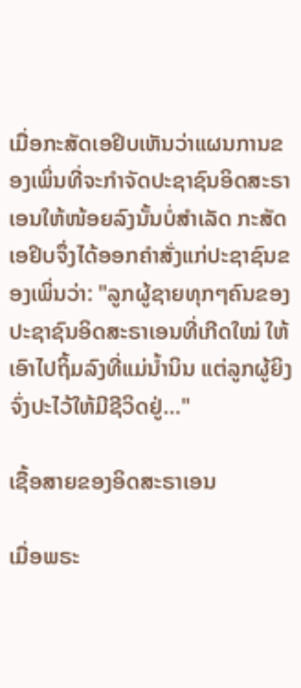ເມື່ອກະສັດເອຢິບເຫັນວ່າແຜນການຂອງເພິ່ນທີ່ຈະກຳຈັດປະຊາຊົນອິດສະຣາເອນໃຫ້ໜ້ອຍລົງນັ້ນບໍ່ສຳເລັດ ກະສັດເອຢິບຈຶ່ງໄດ້ອອກຄຳສັ່ງແກ່ປະຊາຊົນຂອງເພິ່ນວ່າ: "ລູກຜູ້ຊາຍທຸກໆຄົນຂອງປະຊາຊົນອິດສະຣາເອນທີ່ເກີດໃໝ່ ໃຫ້ເອົາໄປຖິ້ມລົງທີ່ແມ່ນ້ຳນິນ ແຕ່ລູກຜູ້ຍິງຈົ່ງປະໄວ້ໃຫ້ມີຊີວິດຢູ່..."

ເຊື້ອສາຍຂອງອິດສະຣາເອນ

ເມື່ອພຣະ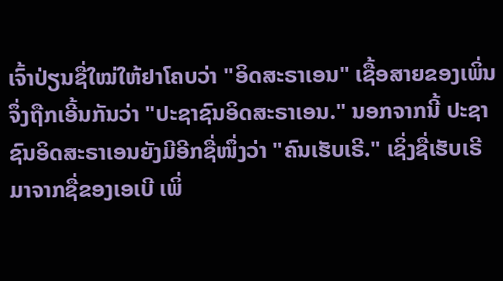ເຈົ້າປ່ຽນຊື່ໃໝ່ໃຫ້ຢາໂຄບວ່າ "ອິດສະຣາເອນ" ເຊື້ອສາຍຂອງເພິ່ນຈຶ່ງຖືກເອີ້ນກັນວ່າ "ປະຊາຊົນອິດສະຣາເອນ." ນອກຈາກນີ້ ປະຊາຊົນອິດສະຣາເອນຍັງມີອີກຊື່ໜຶ່ງວ່າ "ຄົນເຮັບເຣີ." ເຊິ່ງຊື່ເຮັບເຣີມາຈາກຊື່ຂອງເອເບີ ເພິ່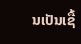ນເປັນເຊື້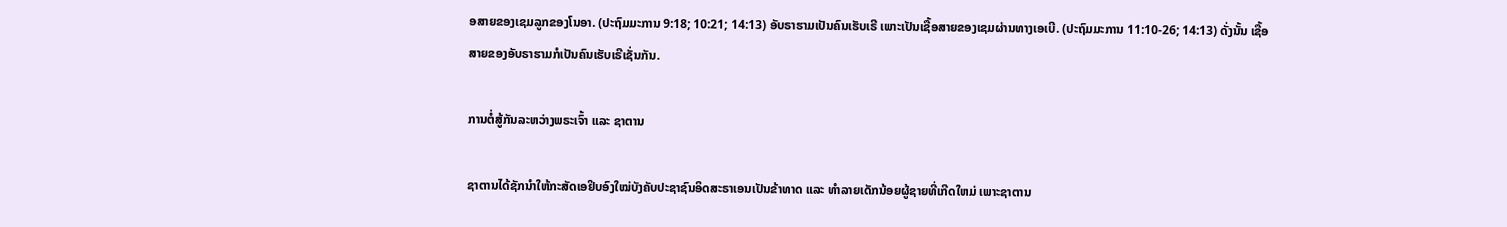ອສາຍຂອງເຊມລູກຂອງໂນອາ. (ປະຖົມມະການ 9:18; 10:21; 14:13) ອັບຣາຮາມເປັນຄົນເຮັບເຣີ ເພາະເປັນເຊື້ອສາຍຂອງເຊມຜ່ານທາງເອເບີ. (ປະຖົມມະການ 11:10-26; 14:13) ດັ່ງນັ້ນ ເຊື້ອສາຍຂອງອັບຣາຮາມກໍເປັນຄົນເຮັບເຣີເຊັ່ນກັນ.

ການຕໍ່ສູ້ກັນລະຫວ່າງພຣະເຈົ້າ ແລະ ຊາຕານ

ຊາຕານໄດ້ຊັກນຳໃຫ້ກະສັດເອຢິບອົງໃໝ່ບັງຄັບປະຊາຊົນອິດສະຣາເອນເປັນຂ້າທາດ ແລະ ທໍາລາຍເດັກນ້ອຍຜູ້ຊາຍທີ່ເກີດໃຫມ່ ເພາະຊາຕານ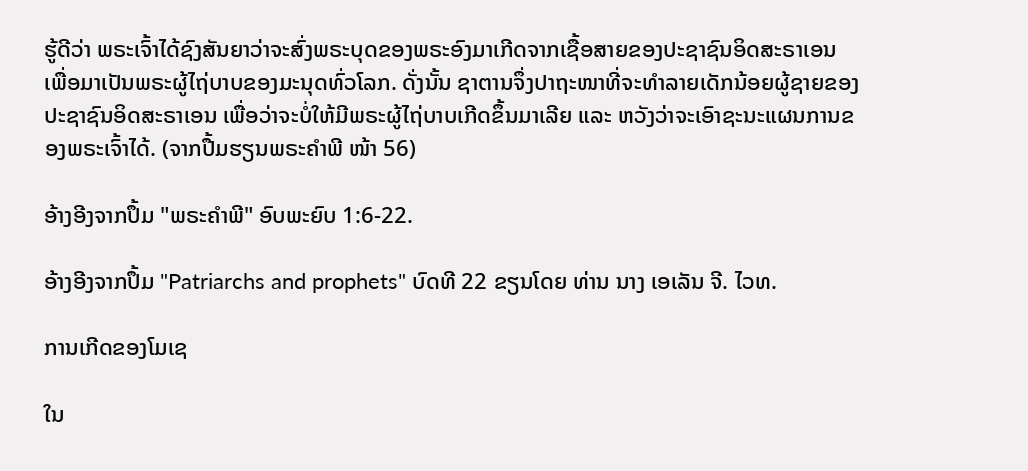ຮູ້ດີວ່າ ພຣະເຈົ້າໄດ້ຊົງສັນຍາວ່າຈະສົ່ງພຣະບຸດຂອງພຣະອົງມາເກີດຈາກເຊື້ອສາຍຂອງປະຊາຊົນອິດສະຣາເອນ ເພື່ອມາເປັນພຣະຜູ້ໄຖ່ບາບຂອງມະນຸດທົ່ວໂລກ. ດັ່ງນັ້ນ ຊາຕານຈຶ່ງປາຖະໜາທີ່ຈະທຳລາຍເດັກນ້ອຍຜູ້ຊາຍຂອງປະຊາຊົນອິດສະຣາເອນ ເພື່ອວ່າຈະບໍ່ໃຫ້ມີພຣະຜູ້ໄຖ່ບາບເກີດຂຶ້ນມາເລີຍ ແລະ ຫວັງວ່າຈະເອົາຊະນະແຜນການຂອງພຣະເຈົ້າໄດ້. (ຈາກປື້ມຮຽນພຣະຄຳພີ ໜ້າ 56)

ອ້າງອີງຈາກປຶ້ມ "ພຣະຄຳພີ" ອົບພະຍົບ 1:6-22.

ອ້າງອີງຈາກປຶ້ມ "Patriarchs and prophets" ບົດທີ 22 ຂຽນໂດຍ ທ່ານ ນາງ ເອເລັນ ຈີ. ໄວທ.

ການເກີດຂອງໂມເຊ

ໃນ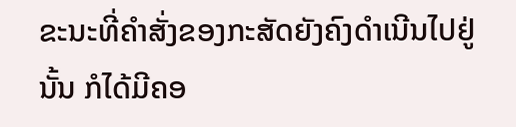ຂະນະທີ່ຄຳສັ່ງຂອງກະສັດຍັງຄົງດຳເນີນໄປຢູ່ນັ້ນ ກໍໄດ້ມີຄອ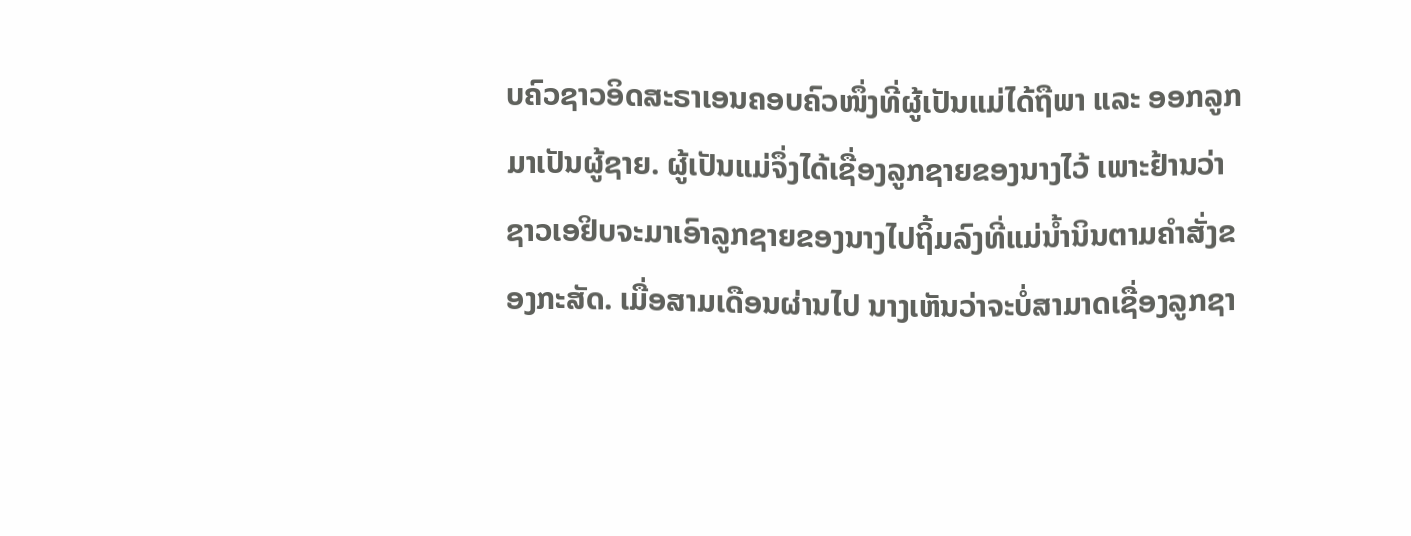ບຄົວຊາວອິດສະຣາເອນຄອບຄົວໜຶ່ງທີ່ຜູ້ເປັນແມ່ໄດ້ຖືພາ ແລະ ອອກລູກມາເປັນຜູ້ຊາຍ. ຜູ້ເປັນແມ່ຈຶ່ງໄດ້ເຊື່ອງລູກຊາຍຂອງນາງໄວ້ ເພາະຢ້ານວ່າຊາວເອຢິບຈະມາເອົາລູກຊາຍຂອງນາງໄປຖິ້ມລົງທີ່ແມ່ນ້ຳນິນຕາມຄຳສັ່ງຂອງກະສັດ. ເມື່ອສາມເດືອນຜ່ານໄປ ນາງເຫັນວ່າຈະບໍ່ສາມາດເຊື່ອງລູກຊາ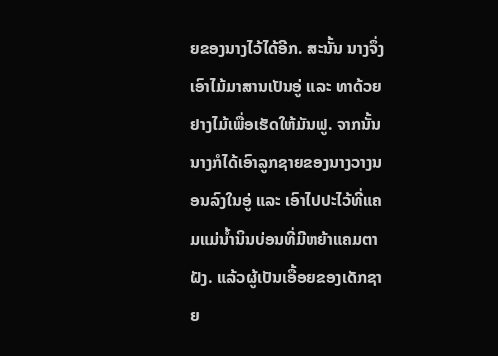ຍຂອງນາງໄວ້ໄດ້ອີກ. ສະນັ້ນ ນາງຈຶ່ງເອົາໄມ້ມາສານເປັນອູ່ ແລະ ທາດ້ວຍຢາງໄມ້ເພື່ອເຮັດໃຫ້ມັນຟູ. ຈາກນັ້ນ ນາງກໍໄດ້ເອົາລູກຊາຍຂອງນາງວາງນອນລົງໃນອູ່ ແລະ ເອົາໄປປະໄວ້ທີ່ແຄມແມ່ນ້ຳນິນບ່ອນທີ່ມີຫຍ້າແຄມຕາຝັງ. ແລ້ວຜູ້ເປັນເອື້ອຍຂອງເດັກຊາຍ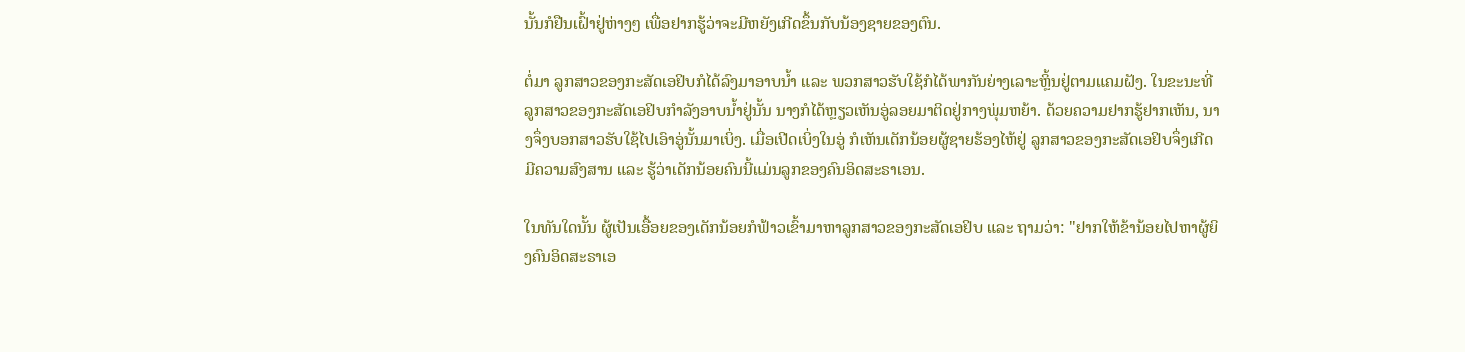ນັ້ນກໍຢືນເຝົ້າຢູ່ຫ່າງໆ ເພື່ອຢາກຮູ້ວ່າຈະມີຫຍັງເກີດຂຶ້ນກັບນ້ອງຊາຍຂອງຕົນ.

ຕໍ່ມາ ລູກສາວຂອງກະສັດເອຢິບກໍໄດ້ລົງມາອາບນ້ຳ ແລະ ພວກສາວຮັບໃຊ້ກໍໄດ້ພາກັນຍ່າງເລາະຫຼິ້ນຢູ່ຕາມແຄມຝັງ. ໃນຂະນະທີ່ລູກສາວຂອງກະສັດເອຢິບກຳລັງອາບນ້ຳຢູ່ນັ້ນ ນາງກໍໄດ້ຫຼຽວເຫັນອູ່ລອຍມາຕິດຢູ່ກາງພຸ່ມຫຍ້າ. ດ້ວຍຄວາມຢາກຮູ້ຢາກເຫັນ, ນາງຈຶ່ງບອກສາວຮັບໃຊ້ໄປເອົາອູ່ນັ້ນມາເບິ່ງ. ເມື່ອເປີດເບິ່ງໃນອູ່ ກໍເຫັນເດັກນ້ອຍຜູ້ຊາຍຮ້ອງໄຫ້ຢູ່ ລູກສາວຂອງກະສັດເອຢິບຈຶ່ງເກີດມີຄວາມສົງສານ ແລະ ຮູ້ວ່າເດັກນ້ອຍຄົນນີ້ແມ່ນລູກຂອງຄົນອິດສະຣາເອນ.

ໃນທັນໃດນັ້ນ ຜູ້ເປັນເອື້ອຍຂອງເດັກນ້ອຍກໍຟ້າວເຂົ້າມາຫາລູກສາວຂອງກະສັດເອຢິບ ແລະ ຖາມວ່າ: "ຢາກໃຫ້ຂ້ານ້ອຍໄປຫາຜູ້ຍິງຄົນອິດສະຣາເອ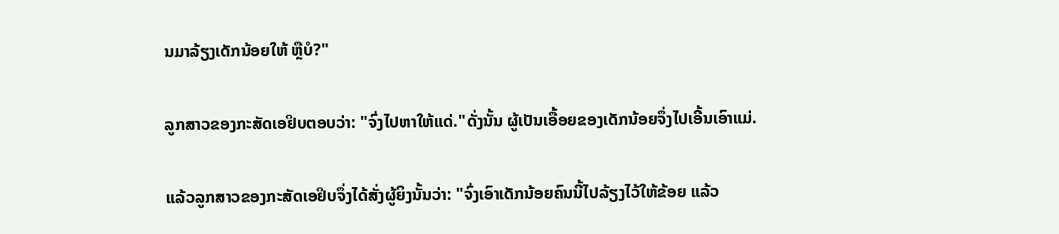ນມາລ້ຽງເດັກນ້ອຍໃຫ້ ຫຼືບໍ?"

ລູກສາວຂອງກະສັດເອຢິບຕອບວ່າ: "ຈົ່ງໄປຫາໃຫ້ແດ່."ດັ່ງນັ້ນ ຜູ້ເປັນເອື້ອຍຂອງເດັກນ້ອຍຈຶ່ງໄປເອີ້ນເອົາແມ່.

ແລ້ວລູກສາວຂອງກະສັດເອຢິບຈຶ່ງໄດ້ສັ່ງຜູ້ຍິງນັ້ນວ່າ: "ຈົ່ງເອົາເດັກນ້ອຍຄົນນີ້ໄປລ້ຽງໄວ້ໃຫ້ຂ້ອຍ ແລ້ວ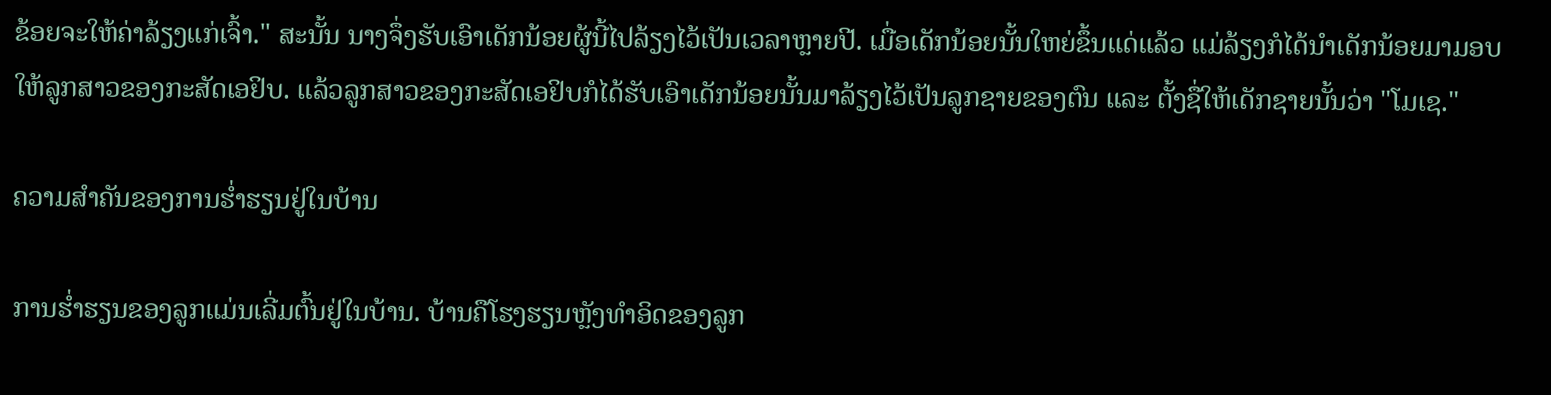ຂ້ອຍຈະໃຫ້ຄ່າລ້ຽງແກ່ເຈົ້າ." ສະນັ້ນ ນາງຈຶ່ງຮັບເອົາເດັກນ້ອຍຜູ້ນີ້ໄປລ້ຽງໄວ້ເປັນເວລາຫຼາຍປີ. ເມື່ອເດັກນ້ອຍນັ້ນໃຫຍ່ຂຶ້ນແດ່ແລ້ວ ແມ່ລ້ຽງກໍໄດ້ນຳເດັກນ້ອຍມາມອບໃຫ້ລູກສາວຂອງກະສັດເອຢິບ. ແລ້ວລູກສາວຂອງກະສັດເອຢິບກໍໄດ້ຮັບເອົາເດັກນ້ອຍນັ້ນມາລ້ຽງໄວ້ເປັນລູກຊາຍຂອງຕົນ ແລະ ຕັ້ງຊື່ໃຫ້ເດັກຊາຍນັ້ນວ່າ "ໂມເຊ."

ຄວາມສຳຄັນຂອງການຮ່ຳຮຽນຢູ່ໃນບ້ານ

ການຮ່ຳຮຽນຂອງລູກແມ່ນເລີ່ມຕົ້ນຢູ່ໃນບ້ານ. ບ້ານຄືໂຮງຮຽນຫຼັງທຳອິດຂອງລູກ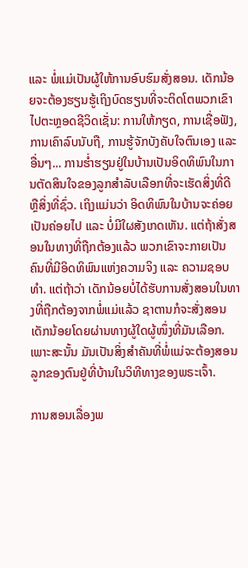ແລະ ພໍ່ແມ່ເປັນຜູ້ໃຫ້ການອົບຮົມສັ່ງສອນ. ເດັກນ້ອຍຈະຕ້ອງຮຽນຮູ້ເຖິງບົດຮຽນທີ່ຈະຕິດໂຕພວກເຂົາໄປຕະຫຼອດຊີວິດເຊັ່ນ: ການໃຫ້ກຽດ, ການເຊື່ອຟັງ, ການເຄົາລົບນັບຖື, ການຮູ້ຈັກບັງຄັບໃຈຕົນເອງ ແລະ ອື່ນໆ... ການຮ່ຳຮຽນຢູ່ໃນບ້ານເປັນອິດທິພົນໃນການຕັດສິນໃຈຂອງລູກສຳລັບເລືອກທີ່ຈະເຮັດສິ່ງທີ່ດີ ຫຼືສິ່ງທີ່ຊົ່ວ. ເຖິງແມ່ນວ່າ ອິດທິພົນໃນບ້ານຈະຄ່ອຍເປັນຄ່ອຍໄປ ແລະ ບໍ່ມີໃຜສັງເກດເຫັນ. ແຕ່ຖ້າສັ່ງສອນໃນທາງທີ່ຖືກຕ້ອງແລ້ວ ພວກເຂົາຈະກາຍເປັນຄົນທີ່ມີອິດທິພົນແຫ່ງຄວາມຈິງ ແລະ ຄວາມຊອບທຳ. ແຕ່ຖ້າວ່າ ເດັກນ້ອຍບໍ່ໄດ້ຮັບການສັ່ງສອນໃນທາງທີ່ຖືກຕ້ອງຈາກພໍ່ແມ່ແລ້ວ ຊາຕານກໍຈະສັ່ງສອນເດັກນ້ອຍໂດຍຜ່ານທາງຜູ້ໃດຜູ້ໜຶ່ງທີ່ມັນເລືອກ. ເພາະສະນັ້ນ ມັນເປັນສິ່ງສໍາຄັນທີ່ພໍ່ແມ່ຈະຕ້ອງສອນລູກຂອງຕົນຢູ່ທີ່ບ້ານໃນວິທີທາງຂອງພຣະເຈົ້າ.

ການສອນເລື່ອງພ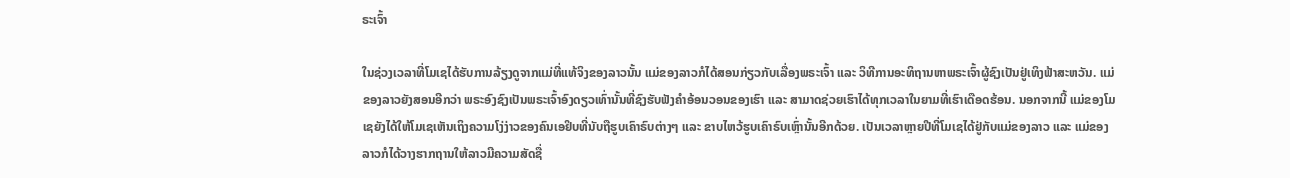ຣະເຈົ້າ

ໃນຊ່ວງເວລາທີ່ໂມເຊໄດ້ຮັບການລ້ຽງດູຈາກແມ່ທີ່ແທ້ຈິງຂອງລາວນັ້ນ ແມ່ຂອງລາວກໍໄດ້ສອນກ່ຽວກັບເລື່ອງພຣະເຈົ້າ ແລະ ວິທີການອະທິຖານຫາພຣະເຈົ້າຜູ້ຊົງເປັນຢູ່ເທິງຟ້າສະຫວັນ. ແມ່ຂອງລາວຍັງສອນອີກວ່າ ພຣະອົງຊົງເປັນພຣະເຈົ້າອົງດຽວເທົ່ານັ້ນທີ່ຊົງຮັບຟັງຄຳອ້ອນວອນຂອງເຮົາ ແລະ ສາມາດຊ່ວຍເຮົາໄດ້ທຸກເວລາໃນຍາມທີ່ເຮົາເດືອດຮ້ອນ. ນອກຈາກນີ້ ແມ່ຂອງໂມເຊຍັງໄດ້ໃຫ້ໂມເຊເຫັນເຖິງຄວາມໂງ່ງ່າວຂອງຄົນເອຢິບທີ່ນັບຖືຮູບເຄົາຣົບຕ່າງໆ ແລະ ຂາບໄຫວ້ຮູບເຄົາຣົບເຫຼົ່ານັ້ນອີກດ້ວຍ. ເປັນເວລາຫຼາຍປີທີ່ໂມເຊໄດ້ຢູ່ກັບແມ່ຂອງລາວ ແລະ ແມ່ຂອງລາວກໍໄດ້ວາງຮາກຖານໃຫ້ລາວມີຄວາມສັດຊື່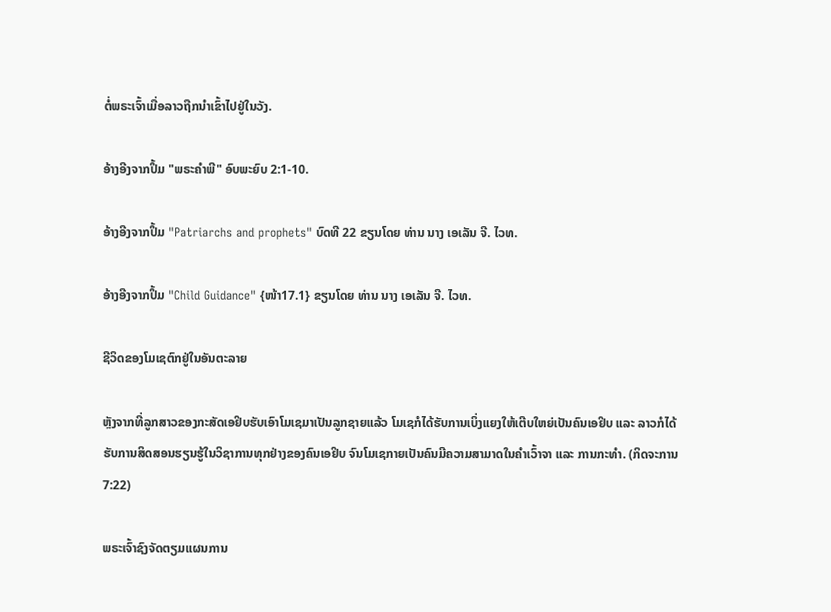ຕໍ່ພຣະເຈົ້າເມື່ອລາວຖືກນໍາເຂົ້າໄປຢູ່ໃນວັງ.

ອ້າງອີງຈາກປຶ້ມ "ພຣະຄຳພີ" ອົບພະຍົບ 2:1-10.

ອ້າງອີງຈາກປຶ້ມ "Patriarchs and prophets" ບົດທີ 22 ຂຽນໂດຍ ທ່ານ ນາງ ເອເລັນ ຈີ. ໄວທ.

ອ້າງອີງຈາກປຶ້ມ "Child Guidance" {ໜ້າ17.1} ຂຽນໂດຍ ທ່ານ ນາງ ເອເລັນ ຈີ. ໄວທ.

ຊີວິດຂອງໂມເຊຕົກຢູ່ໃນອັນຕະລາຍ

ຫຼັງຈາກທີ່ລູກສາວຂອງກະສັດເອຢິບຮັບເອົາໂມເຊມາເປັນລູກຊາຍແລ້ວ ໂມເຊກໍໄດ້ຮັບການເບິ່ງແຍງໃຫ້ເຕີບໃຫຍ່ເປັນຄົນເອຢິບ ແລະ ລາວກໍໄດ້ຮັບການສິດສອນຮຽນຮູ້ໃນວິຊາການທຸກຢ່າງຂອງຄົນເອຢິບ ຈົນໂມເຊກາຍເປັນຄົນມີຄວາມສາມາດໃນຄຳເວົ້າຈາ ແລະ ການກະທຳ. (ກິດຈະການ 7:22)

ພຣະເຈົ້າຊົງຈັດຕຽມແຜນການ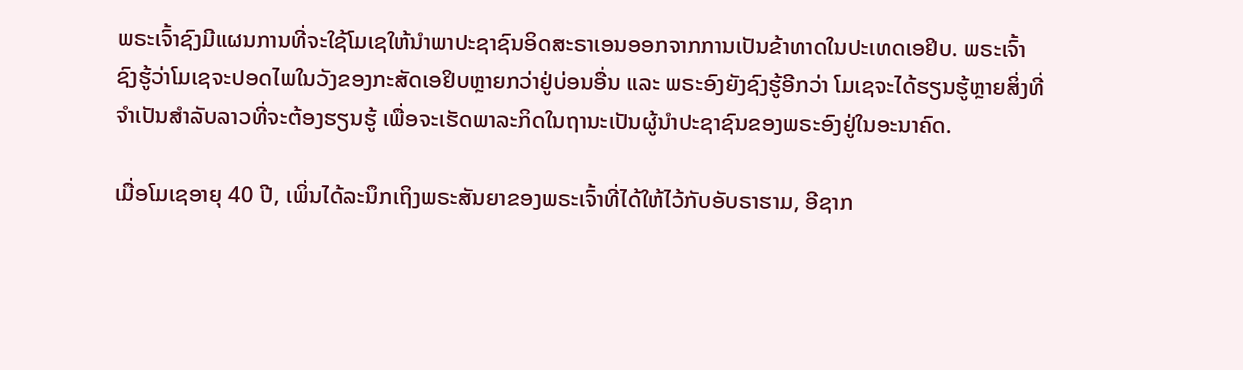ພຣະເຈົ້າຊົງມີແຜນການທີ່ຈະໃຊ້ໂມເຊໃຫ້ນຳພາປະຊາຊົນອິດສະຣາເອນອອກຈາກການເປັນຂ້າທາດໃນປະເທດເອຢິບ. ພຣະເຈົ້າຊົງຮູ້ວ່າໂມເຊຈະປອດໄພໃນວັງຂອງກະສັດເອຢິບຫຼາຍກວ່າຢູ່ບ່ອນອື່ນ ແລະ ພຣະອົງຍັງຊົງຮູ້ອີກວ່າ ໂມເຊຈະໄດ້ຮຽນຮູ້ຫຼາຍສິ່ງທີ່ຈຳເປັນສຳລັບລາວທີ່ຈະຕ້ອງຮຽນຮູ້ ເພື່ອຈະເຮັດພາລະກິດໃນຖານະເປັນຜູ້ນຳປະຊາຊົນຂອງພຣະອົງຢູ່ໃນອະນາຄົດ.

ເມື່ອໂມເຊອາຍຸ 40 ປີ, ເພິ່ນໄດ້ລະນຶກເຖິງພຣະສັນຍາຂອງພຣະເຈົ້າທີ່ໄດ້ໃຫ້ໄວ້ກັບອັບຣາຮາມ, ອີຊາກ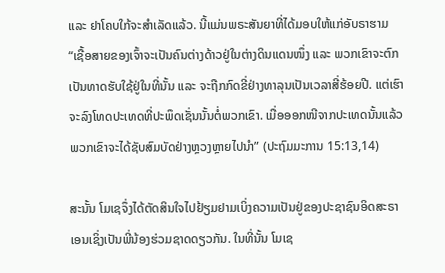ແລະ ຢາໂຄບໃກ້ຈະສຳເລັດແລ້ວ. ນີ້ແມ່ນພຣະສັນຍາທີ່ໄດ້ມອບໃຫ້ແກ່ອັບຣາຮາມ “ເຊື້ອສາຍຂອງເຈົ້າຈະເປັນຄົນຕ່າງດ້າວຢູ່ໃນຕ່າງດິນແດນໜຶ່ງ ແລະ ພວກເຂົາຈະຕົກເປັນທາດຮັບໃຊ້ຢູ່ໃນທີ່ນັ້ນ ແລະ ຈະຖືກກົດຂີ່ຢ່າງທາລຸນເປັນເວລາສີ່ຮ້ອຍປີ. ແຕ່ເຮົາຈະລົງໂທດປະເທດທີ່ປະພຶດເຊັ່ນນັ້ນຕໍ່ພວກເຂົາ. ເມື່ອອອກໜີຈາກປະເທດນັ້ນແລ້ວ ພວກເຂົາຈະໄດ້ຊັບສົມບັດຢ່າງຫຼວງຫຼາຍໄປນຳ” (ປະຖົມມະການ 15:13,14)

ສະນັ້ນ ໂມເຊຈຶ່ງໄດ້ຕັດສິນໃຈໄປຢ້ຽມຢາມເບິ່ງຄວາມເປັນຢູ່ຂອງປະຊາຊົນອິດສະຣາເອນເຊິ່ງເປັນພີ່ນ້ອງຮ່ວມຊາດດຽວກັນ. ໃນທີ່ນັ້ນ ໂມເຊ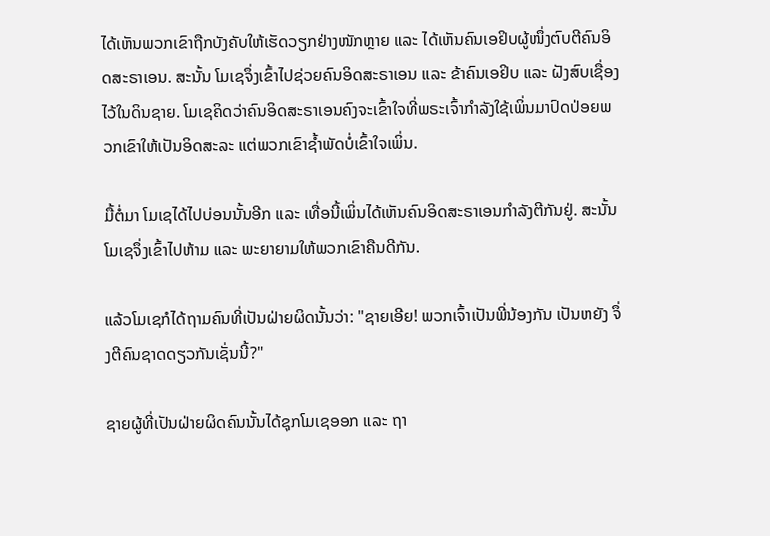ໄດ້ເຫັນພວກເຂົາຖືກບັງຄັບໃຫ້ເຮັດວຽກຢ່າງໜັກຫຼາຍ ແລະ ໄດ້ເຫັນຄົນເອຢິບຜູ້ໜຶ່ງຕົບຕີຄົນອິດສະຣາເອນ. ສະນັ້ນ ໂມເຊຈຶ່ງເຂົ້າໄປຊ່ວຍຄົນອິດສະຣາເອນ ແລະ ຂ້າຄົນເອຢິບ ແລະ ຝັງສົບເຊື່ອງໄວ້ໃນດິນຊາຍ. ໂມເຊຄິດວ່າຄົນອິດສະຣາເອນຄົງຈະເຂົ້າໃຈທີ່ພຣະເຈົ້າກຳລັງໃຊ້ເພິ່ນມາປົດປ່ອຍພວກເຂົາໃຫ້ເປັນອິດສະລະ ແຕ່ພວກເຂົາຊ້ຳພັດບໍ່ເຂົ້າໃຈເພິ່ນ.

ມື້ຕໍ່ມາ ໂມເຊໄດ້ໄປບ່ອນນັ້ນອີກ ແລະ ເທື່ອນີ້ເພິ່ນໄດ້ເຫັນຄົນອິດສະຣາເອນກຳລັງຕີກັນຢູ່. ສະນັ້ນ ໂມເຊຈຶ່ງເຂົ້າໄປຫ້າມ ແລະ ພະຍາຍາມໃຫ້ພວກເຂົາຄືນດີກັນ.

ແລ້ວໂມເຊກໍໄດ້ຖາມຄົນທີ່ເປັນຝ່າຍຜິດນັ້ນວ່າ: "ຊາຍເອີຍ! ພວກເຈົ້າເປັນພີ່ນ້ອງກັນ ເປັນຫຍັງ ຈຶ່ງຕີຄົນຊາດດຽວກັນເຊັ່ນນີ້?"

ຊາຍຜູ້ທີ່ເປັນຝ່າຍຜິດຄົນນັ້ນໄດ້ຊຸກໂມເຊອອກ ແລະ ຖາ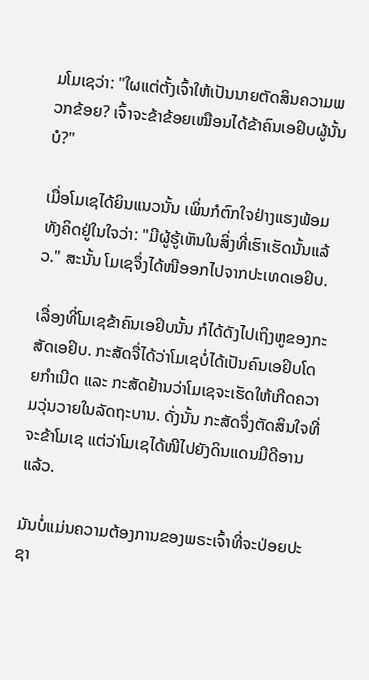ມໂມເຊວ່າ: "ໃຜແຕ່ຕັ້ງເຈົ້າໃຫ້ເປັນນາຍຕັດສິນຄວາມພວກຂ້ອຍ? ເຈົ້າຈະຂ້າຂ້ອຍເໝືອນໄດ້ຂ້າຄົນເອຢິບຜູ້ນັ້ນບໍ?"

ເມື່ອໂມເຊໄດ້ຍິນແນວນັ້ນ ເພິ່ນກໍຕົກໃຈຢ່າງແຮງພ້ອມທັງຄິດຢູ່ໃນໃຈວ່າ: "ມີຜູ້ຮູ້ເຫັນໃນສິ່ງທີ່ເຮົາເຮັດນັ້ນແລ້ວ." ສະນັ້ນ ໂມເຊຈຶ່ງໄດ້ໜີອອກໄປຈາກປະເທດເອຢິບ.

ເລື່ອງທີ່ໂມເຊຂ້າຄົນເອຢິບນັ້ນ ກໍໄດ້ດັງໄປເຖິງຫູຂອງກະສັດເອຢິບ. ກະສັດຈື່ໄດ້ວ່າໂມເຊບໍ່ໄດ້ເປັນຄົນເອຢິບໂດຍກຳເນີດ ແລະ ກະສັດຢ້ານວ່າໂມເຊຈະເຮັດໃຫ້ເກີດຄວາມວຸ່ນວາຍໃນລັດຖະບານ. ດັ່ງນັ້ນ ກະສັດຈຶ່ງຕັດສິນໃຈທີ່ຈະຂ້າໂມເຊ ແຕ່ວ່າໂມເຊໄດ້ໜີໄປຍັງດິນແດນມີດີອານແລ້ວ.

ມັນບໍ່ແມ່ນຄວາມຕ້ອງການຂອງພຣະເຈົ້າທີ່ຈະປ່ອຍປະຊາ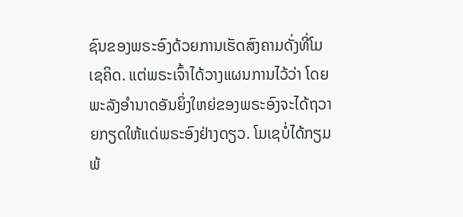ຊົນຂອງພຣະອົງດ້ວຍການເຮັດສົງຄາມດັ່ງທີ່ໂມເຊຄິດ. ແຕ່ພຣະເຈົ້າໄດ້ວາງແຜນການໄວ້ວ່າ ໂດຍພະລັງອໍານາດອັນຍິ່ງໃຫຍ່ຂອງພຣະອົງຈະໄດ້ຖວາຍກຽດໃຫ້ແດ່ພຣະອົງຢ່າງດຽວ. ໂມເຊບໍ່ໄດ້ກຽມພ້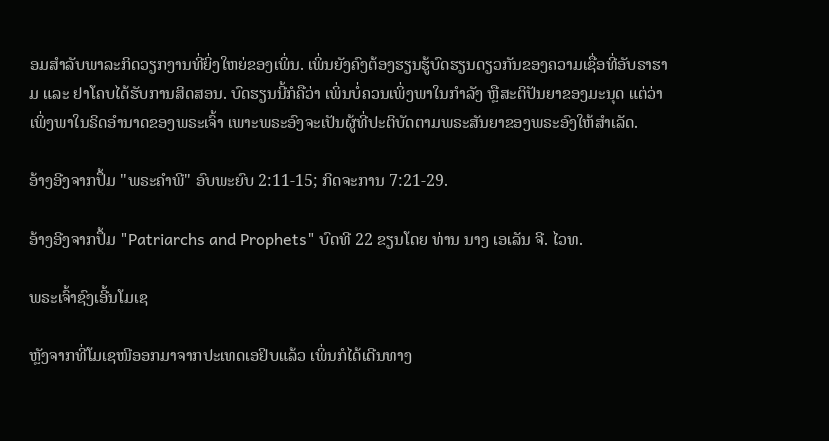ອມສໍາລັບພາລະກິດວຽກງານທີ່ຍິ່ງໃຫຍ່ຂອງເພິ່ນ. ເພິ່ນຍັງຄົງຕ້ອງຮຽນຮູ້ບົດຮຽນດຽວກັນຂອງຄວາມເຊື່ອທີ່ອັບຣາຮາມ ແລະ ຢາໂຄບໄດ້ຮັບການສິດສອນ. ບົດຮຽນນີ້ກໍຄືວ່າ ເພິ່ນບໍ່ຄວນເພິ່ງພາໃນກຳລັງ ຫຼືສະຕິປັນຍາຂອງມະນຸດ ແຕ່ວ່າເພິ່ງພາໃນຣິດອຳນາດຂອງພຣະເຈົ້າ ເພາະພຣະອົງຈະເປັນຜູ້ທີ່ປະຕິບັດຕາມພຣະສັນຍາຂອງພຣະອົງໃຫ້ສຳເລັດ.

ອ້າງອີງຈາກປຶ້ມ "ພຣະຄຳພີ" ອົບພະຍົບ 2:11-15; ກິດຈະການ 7:21-29.

ອ້າງອີງຈາກປຶ້ມ "Patriarchs and Prophets" ບົດທີ 22 ຂຽນໂດຍ ທ່ານ ນາງ ເອເລັນ ຈີ. ໄວທ.

ພຣະເຈົ້າຊົງເອີ້ນໂມເຊ

ຫຼັງຈາກທີ່ໂມເຊໜີອອກມາຈາກປະເທດເອຢິບແລ້ວ ເພິ່ນກໍໄດ້ເດີນທາງ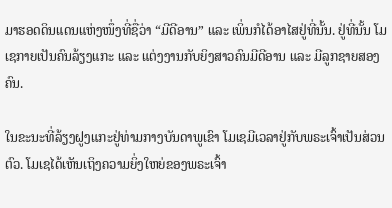ມາຮອດດິນແດນແຫ່ງໜຶ່ງທີ່ຊື່ວ່າ “ມີດີອານ” ແລະ ເພິ່ນກໍໄດ້ອາໄສຢູ່ທີ່ນັ້ນ. ຢູ່ທີ່ນັ້ນ ໂມເຊກາຍເປັນຄົນລ້ຽງແກະ ແລະ ແຕ່ງງານກັບຍິງສາວຄົນມີດີອານ ແລະ ມີລູກຊາຍສອງຄົນ.

ໃນຂະນະທີ່ລ້ຽງຝູງແກະຢູ່ທ່າມກາງບັນດາພູເຂົາ ໂມເຊມີເວລາຢູ່ກັບພຣະເຈົ້າເປັນສ່ວນຕົວ. ໂມເຊໄດ້ເຫັນເຖິງຄວາມຍິ່ງໃຫຍ່ຂອງພຣະເຈົ້າ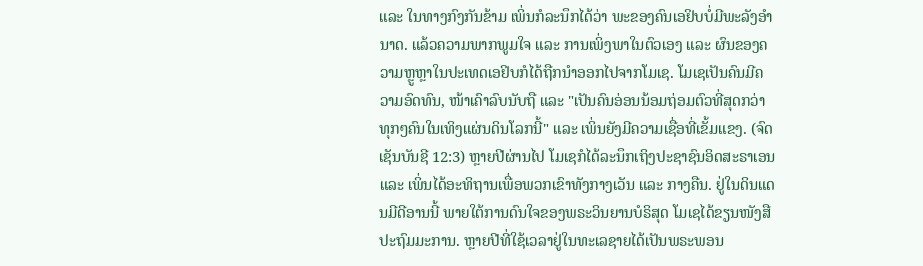ແລະ ໃນທາງກົງກັນຂ້າມ ເພິ່ນກໍລະນຶກໄດ້ວ່າ ພະຂອງຄົນເອຢິບບໍ່ມີພະລັງອຳນາດ. ແລ້ວຄວາມພາກພູມໃຈ ແລະ ການເພິ່ງພາໃນຕົວເອງ ແລະ ຜົນຂອງຄວາມຫຼູຫຼາໃນປະເທດເອຢິບກໍໄດ້ຖືກນຳອອກໄປຈາກໂມເຊ. ໂມເຊເປັນຄົນມີຄວາມອົດທົນ, ໜ້າເຄົາລົບນັບຖື ແລະ "ເປັນຄົນອ່ອນນ້ອມຖ່ອມຕົວທີ່ສຸດກວ່າທຸກໆຄົນໃນເທິງແຜ່ນດິນໂລກນີ້" ແລະ ເພິ່ນຍັງມີຄວາມເຊື່ອທີ່ເຂັ້ມແຂງ. (ຈົດເຊັນບັນຊີ 12:3) ຫຼາຍປີຜ່ານໄປ ໂມເຊກໍໄດ້ລະນຶກເຖິງປະຊາຊົນອິດສະຣາເອນ ແລະ ເພິ່ນໄດ້ອະທິຖານເພື່ອພວກເຂົາທັງກາງເວັນ ແລະ ກາງຄືນ. ຢູ່ໃນດິນແດນມີດີອານນີ້ ພາຍໃຕ້ການດົນໃຈຂອງພຣະວິນຍານບໍຣິສຸດ ໂມເຊໄດ້ຂຽນໜັງສືປະຖົມມະການ. ຫຼາຍປີທີ່ໃຊ້ເວລາຢູ່ໃນທະເລຊາຍໄດ້ເປັນພຣະພອນ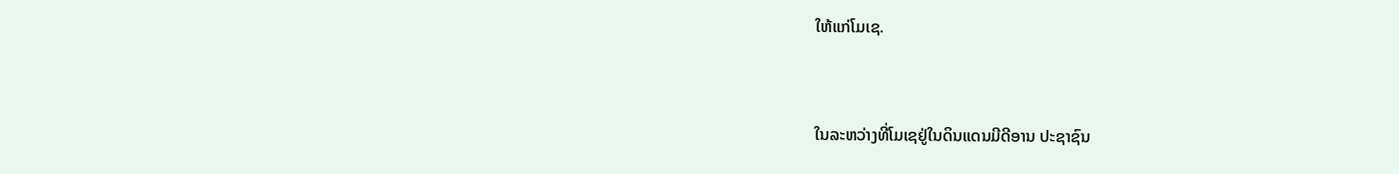ໃຫ້ແກ່ໂມເຊ.


ໃນລະຫວ່າງທີ່ໂມເຊຢູ່ໃນດິນແດນມີດີອານ ປະຊາຊົນ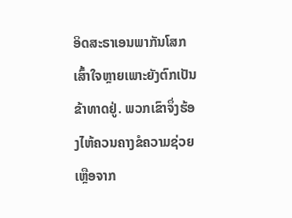ອິດສະຣາເອນພາກັນໂສກເສົ້າໃຈຫຼາຍເພາະຍັງຕົກເປັນຂ້າທາດຢູ່. ພວກເຂົາຈຶ່ງຮ້ອງໄຫ້ຄວນຄາງຂໍຄວາມຊ່ວຍເຫຼືອຈາກ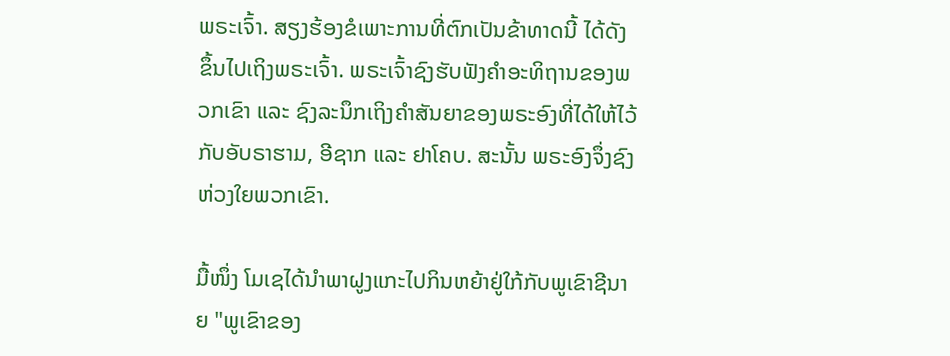ພຣະເຈົ້າ. ສຽງຮ້ອງຂໍເພາະການທີ່ຕົກເປັນຂ້າທາດນີ້ ໄດ້ດັງຂຶ້ນໄປເຖິງພຣະເຈົ້າ. ພຣະເຈົ້າຊົງຮັບຟັງຄຳອະທິຖານຂອງພວກເຂົາ ແລະ ຊົງລະນຶກເຖິງຄຳສັນຍາຂອງພຣະອົງທີ່ໄດ້ໃຫ້ໄວ້ກັບອັບຣາຮາມ, ອີຊາກ ແລະ ຢາໂຄບ. ສະນັ້ນ ພຣະອົງຈຶ່ງຊົງຫ່ວງໃຍພວກເຂົາ.

ມື້ໜຶ່ງ ໂມເຊໄດ້ນຳພາຝູງແກະໄປກິນຫຍ້າຢູ່ໃກ້ກັບພູເຂົາຊີນາຍ "ພູເຂົາຂອງ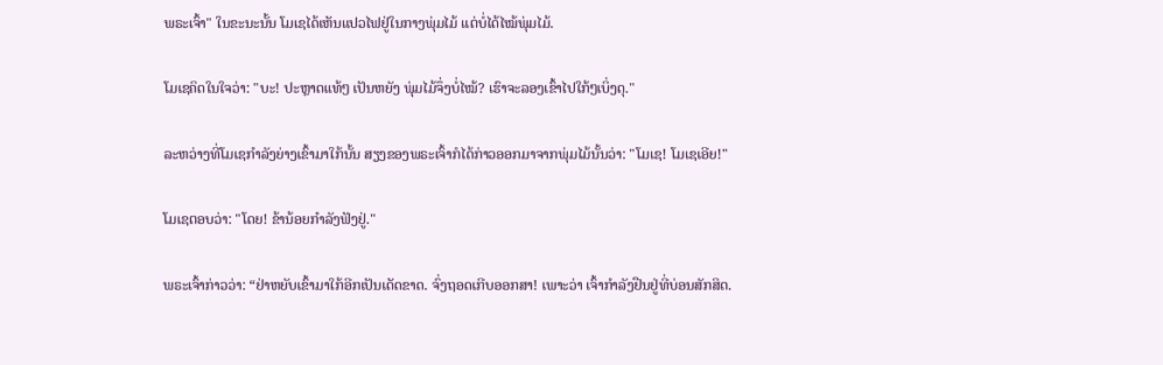ພຣະເຈົ້າ" ໃນຂະນະນັ້ນ ໂມເຊໄດ້ເຫັນແປວໄຟຢູ່ໃນກາງພຸ່ມໄມ້ ແຕ່ບໍ່ໄດ້ໄໝ້ພຸ່ມໄມ້.

ໂມເຊຄິດໃນໃຈວ່າ: "ບະ! ປະຫຼາດແທ້ໆ ເປັນຫຍັງ ພຸ່ມໄມ້ຈຶ່ງບໍ່ໄໝ້? ເຮົາຈະລອງເຂົ້າໄປໃກ້ໆເບິ່ງດຸ."

ລະຫວ່າງທີ່ໂມເຊກຳລັງຍ່າງເຂົ້າມາໃກ້ນັ້ນ ສຽງຂອງພຣະເຈົ້າກໍໄດ້ກ່າວອອກມາຈາກພຸ່ມໄມ້ນັ້ນວ່າ: "ໂມເຊ! ໂມເຊເອີຍ!"

ໂມເຊຕອບວ່າ: "ໂດຍ! ຂ້ານ້ອຍກຳລັງຟັງຢູ່."

ພຣະເຈົ້າກ່າວວ່າ: “ຢ່າຫຍັບເຂົ້າມາໃກ້ອີກເປັນເດັດຂາດ. ຈົ່ງຖອດເກີບອອກສາ! ເພາະວ່າ ເຈົ້າກຳລັງຢືນຢູ່ທີ່ບ່ອນສັກສິດ.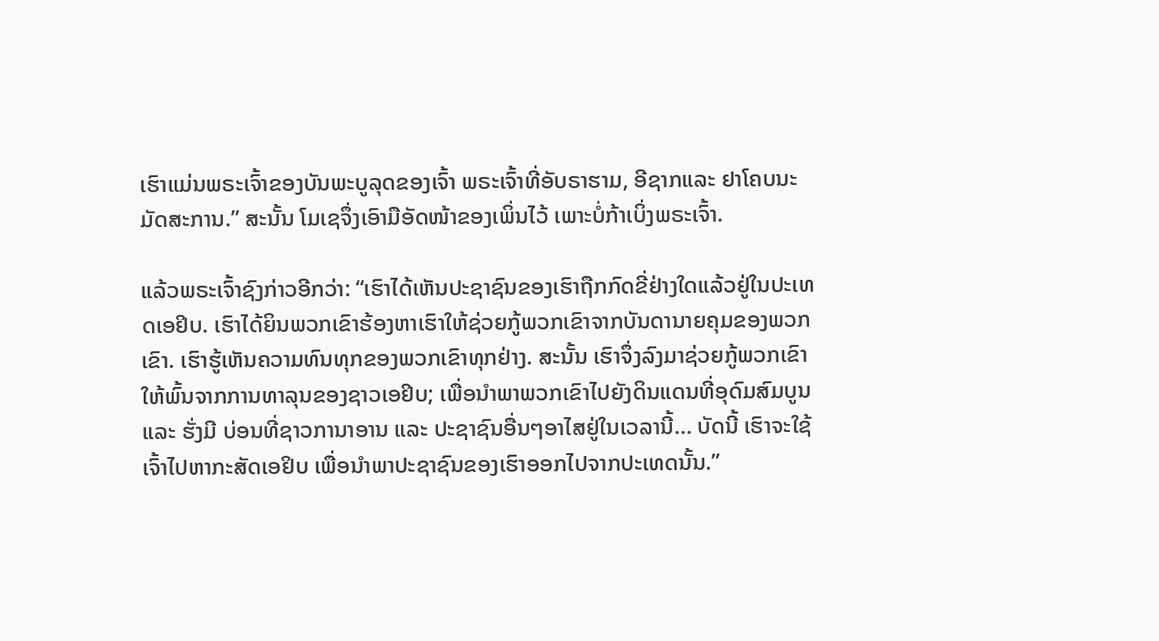ເຮົາແມ່ນພຣະເຈົ້າຂອງບັນພະບູລຸດຂອງເຈົ້າ ພຣະເຈົ້າທີ່ອັບຣາຮາມ, ອີຊາກແລະ ຢາໂຄບນະມັດສະການ.” ສະນັ້ນ ໂມເຊຈຶ່ງເອົາມືອັດໜ້າຂອງເພິ່ນໄວ້ ເພາະບໍ່ກ້າເບິ່ງພຣະເຈົ້າ.

ແລ້ວພຣະເຈົ້າຊົງກ່າວອີກວ່າ: “ເຮົາໄດ້ເຫັນປະຊາຊົນຂອງເຮົາຖືກກົດຂີ່ຢ່າງໃດແລ້ວຢູ່ໃນປະເທດເອຢິບ. ເຮົາໄດ້ຍິນພວກເຂົາຮ້ອງຫາເຮົາໃຫ້ຊ່ວຍກູ້ພວກເຂົາຈາກບັນດານາຍຄຸມຂອງພວກເຂົາ. ເຮົາຮູ້ເຫັນຄວາມທົນທຸກຂອງພວກເຂົາທຸກຢ່າງ. ສະນັ້ນ ເຮົາຈຶ່ງລົງມາຊ່ວຍກູ້ພວກເຂົາໃຫ້ພົ້ນຈາກການທາລຸນຂອງຊາວເອຢິບ; ເພື່ອນຳພາພວກເຂົາໄປຍັງດິນແດນທີ່ອຸດົມສົມບູນ ແລະ ຮັ່ງມີ ບ່ອນທີ່ຊາວການາອານ ແລະ ປະຊາຊົນອື່ນໆອາໄສຢູ່ໃນເວລານີ້... ບັດນີ້ ເຮົາຈະໃຊ້ເຈົ້າໄປຫາກະສັດເອຢິບ ເພື່ອນຳພາປະຊາຊົນຂອງເຮົາອອກໄປຈາກປະເທດນັ້ນ.”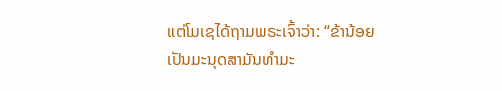ແຕ່ໂມເຊໄດ້ຖາມພຣະເຈົ້າວ່າ: “ຂ້ານ້ອຍເປັນມະນຸດສາມັນທຳມະ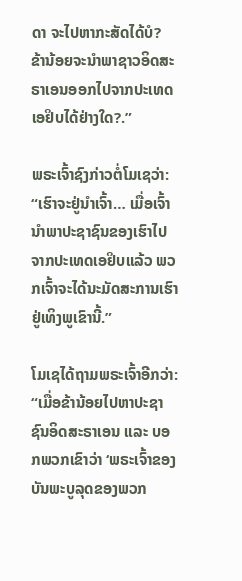ດາ ຈະໄປຫາກະສັດໄດ້ບໍ? ຂ້ານ້ອຍຈະນຳພາຊາວອິດສະຣາເອນອອກໄປຈາກປະເທດເອຢິບໄດ້ຢ່າງໃດ?.”

ພຣະເຈົ້າຊົງກ່າວຕໍ່ໂມເຊວ່າ: “ເຮົາຈະຢູ່ນຳເຈົ້າ… ເມື່ອເຈົ້ານຳພາປະຊາຊົນຂອງເຮົາໄປຈາກປະເທດເອຢິບແລ້ວ ພວກເຈົ້າຈະໄດ້ນະມັດສະການເຮົາຢູ່ເທິງພູເຂົານີ້.”

ໂມເຊໄດ້ຖາມພຣະເຈົ້າອີກວ່າ: “ເມື່ອຂ້ານ້ອຍໄປຫາປະຊາຊົນອິດສະຣາເອນ ແລະ ບອກພວກເຂົາວ່າ ‘ພຣະເຈົ້າຂອງບັນພະບູລຸດຂອງພວກ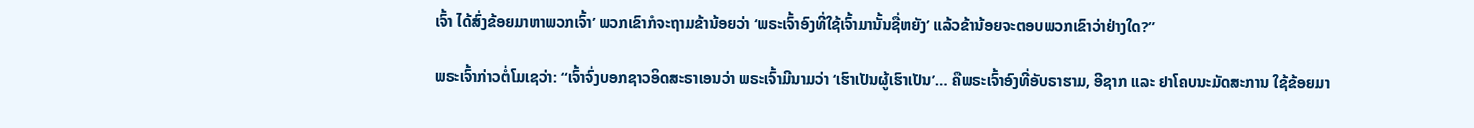ເຈົ້າ ໄດ້ສົ່ງຂ້ອຍມາຫາພວກເຈົ້າ’ ພວກເຂົາກໍຈະຖາມຂ້ານ້ອຍວ່າ ‘ພຣະເຈົ້າອົງທີ່ໃຊ້ເຈົ້າມານັ້ນຊື່ຫຍັງ’ ແລ້ວຂ້ານ້ອຍຈະຕອບພວກເຂົາວ່າຢ່າງໃດ?”

ພຣະເຈົ້າກ່າວຕໍ່ໂມເຊວ່າ: “ເຈົ້າຈົ່ງບອກຊາວອິດສະຣາເອນວ່າ ພຣະເຈົ້າມີນາມວ່າ ‘ເຮົາເປັນຜູ້ເຮົາເປັນ’… ຄືພຣະເຈົ້າອົງທີ່ອັບຣາຮາມ, ອີຊາກ ແລະ ຢາໂຄບນະມັດສະການ ໃຊ້ຂ້ອຍມາ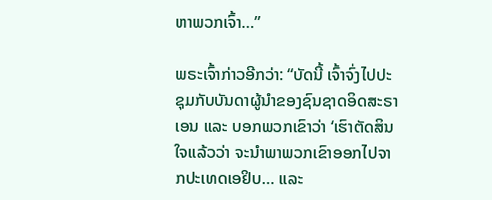ຫາພວກເຈົ້າ…”

ພຣະເຈົ້າກ່າວອີກວ່າ: “ບັດນີ້ ເຈົ້າຈົ່ງໄປປະຊຸມກັບບັນດາຜູ້ນຳຂອງຊົນຊາດອິດສະຣາເອນ ແລະ ບອກພວກເຂົາວ່າ ‘ເຮົາຕັດສິນໃຈແລ້ວວ່າ ຈະນຳພາພວກເຂົາອອກໄປຈາກປະເທດເອຢິບ… ແລະ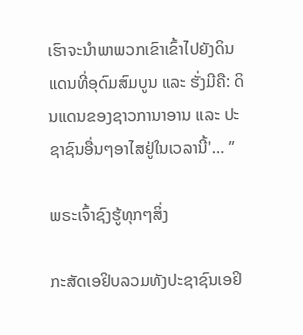ເຮົາຈະນຳພາພວກເຂົາເຂົ້າໄປຍັງດິນແດນທີ່ອຸດົມສົມບູນ ແລະ ຮັ່ງມີຄື: ດິນແດນຂອງຊາວການາອານ ແລະ ປະຊາຊົນອື່ນໆອາໄສຢູ່ໃນເວລານີ້'… ”

ພຣະເຈົ້າຊົງຮູ້ທຸກໆສິ່ງ

ກະສັດເອຢິບລວມທັງປະຊາຊົນເອຢິ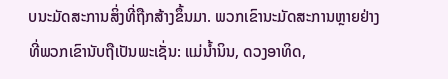ບນະມັດສະການສິ່ງທີ່ຖືກສ້າງຂຶ້ນມາ. ພວກເຂົານະມັດສະການຫຼາຍຢ່າງທີ່ພວກເຂົານັບຖືເປັນພະເຊັ່ນ: ແມ່ນ້ຳນິນ, ດວງອາທິດ,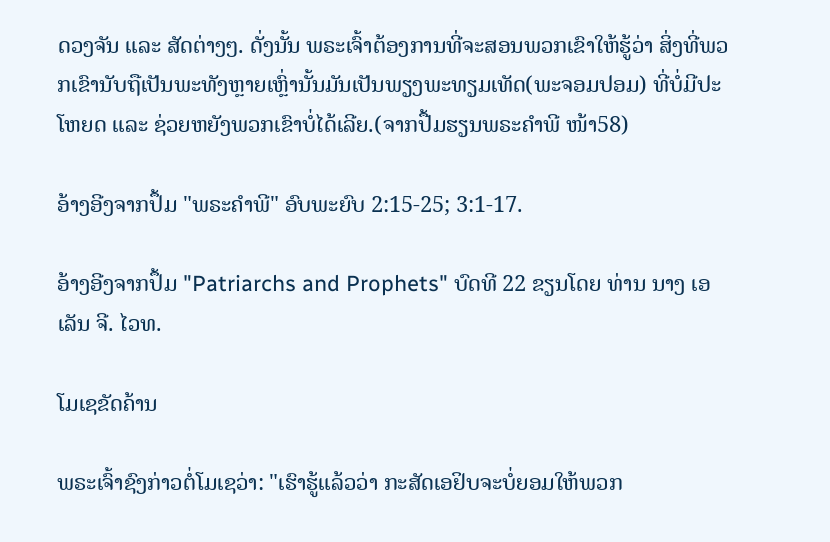ດວງຈັນ ແລະ ສັດຕ່າງໆ. ດັ່ງນັ້ນ ພຣະເຈົ້າຕ້ອງການທີ່ຈະສອນພວກເຂົາໃຫ້ຮູ້ວ່າ ສິ່ງທີ່ພວກເຂົານັບຖືເປັນພະທັງຫຼາຍເຫຼົ່ານັ້ນມັນເປັນພຽງພະທຽມເທັດ(ພະຈອມປອມ) ທີ່ບໍ່ມີປະໂຫຍດ ແລະ ຊ່ວຍຫຍັງພວກເຂົາບໍ່ໄດ້ເລີຍ.(ຈາກປື້ມຮຽນພຣະຄຳພີ ໜ້າ58)

ອ້າງອີງຈາກປຶ້ມ "ພຣະຄຳພີ" ອົບພະຍົບ 2:15-25; 3:1-17.

ອ້າງອີງຈາກປຶ້ມ "Patriarchs and Prophets" ບົດທີ 22 ຂຽນໂດຍ ທ່ານ ນາງ ເອເລັນ ຈີ. ໄວທ.

ໂມເຊຂັດຄ້ານ

ພຣະເຈົ້າຊົງກ່າວຕໍ່ໂມເຊວ່າ: "ເຮົາຮູ້ແລ້ວວ່າ ກະສັດເອຢິບຈະບໍ່ຍອມໃຫ້ພວກ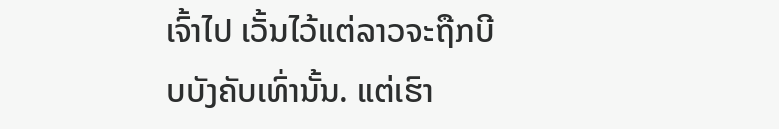ເຈົ້າໄປ ເວັ້ນໄວ້ແຕ່ລາວຈະຖືກບີບບັງຄັບເທົ່ານັ້ນ. ແຕ່ເຮົາ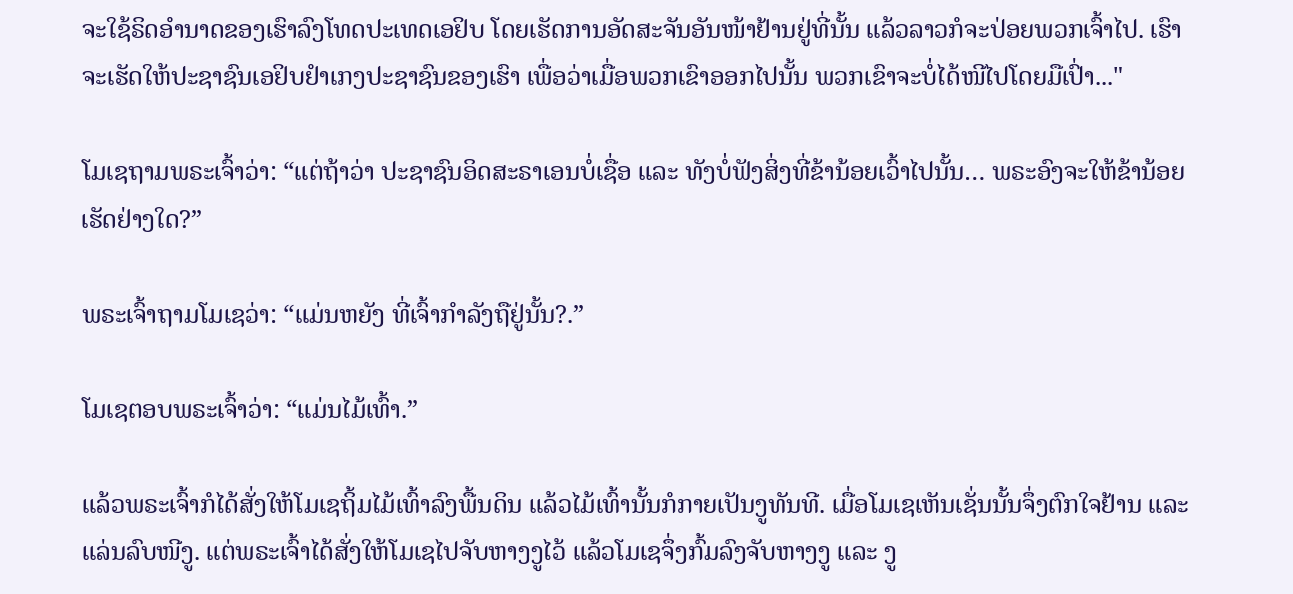ຈະໃຊ້ຣິດອຳນາດຂອງເຮົາລົງໂທດປະເທດເອຢິບ ໂດຍເຮັດການອັດສະຈັນອັນໜ້າຢ້ານຢູ່ທີ່ນັ້ນ ແລ້ວລາວກໍຈະປ່ອຍພວກເຈົ້າໄປ. ເຮົາຈະເຮັດໃຫ້ປະຊາຊົນເອຢິບຢຳເກງປະຊາຊົນຂອງເຮົາ ເພື່ອວ່າເມື່ອພວກເຂົາອອກໄປນັ້ນ ພວກເຂົາຈະບໍ່ໄດ້ໜີໄປໂດຍມືເປົ່າ..."

ໂມເຊຖາມພຣະເຈົ້າວ່າ: “ແຕ່ຖ້າວ່າ ປະຊາຊົນອິດສະຣາເອນບໍ່ເຊື່ອ ແລະ ທັງບໍ່ຟັງສິ່ງທີ່ຂ້ານ້ອຍເວົ້າໄປນັ້ນ… ພຣະອົງຈະໃຫ້ຂ້ານ້ອຍເຮັດຢ່າງໃດ?”

ພຣະເຈົ້າຖາມໂມເຊວ່າ: “ແມ່ນຫຍັງ ທີ່ເຈົ້າກຳລັງຖືຢູ່ນັ້ນ?.”

ໂມເຊຕອບພຣະເຈົ້າວ່າ: “ແມ່ນໄມ້ເທົ້າ.”

ແລ້ວພຣະເຈົ້າກໍໄດ້ສັ່ງໃຫ້ໂມເຊຖິ້ມໄມ້ເທົ້າລົງພື້ນດິນ ແລ້ວໄມ້ເທົ້ານັ້ນກໍກາຍເປັນງູທັນທີ. ເມື່ອໂມເຊເຫັນເຊັ່ນນັ້ນຈຶ່ງຕົກໃຈຢ້ານ ແລະ ແລ່ນລົບໜີງູ. ແຕ່ພຣະເຈົ້າໄດ້ສັ່ງໃຫ້ໂມເຊໄປຈັບຫາງງູໄວ້ ແລ້ວໂມເຊຈຶ່ງກົ້ມລົງຈັບຫາງງູ ແລະ ງູ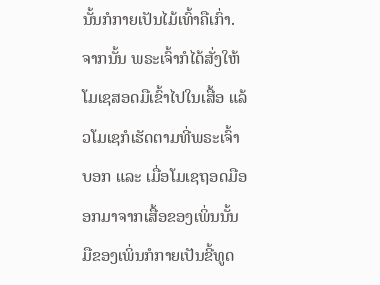ນັ້ນກໍກາຍເປັນໄມ້ເທົ້າຄືເກົ່າ. ຈາກນັ້ນ ພຣະເຈົ້າກໍໄດ້ສັ່ງໃຫ້ໂມເຊສອດມືເຂົ້າໄປໃນເສື້ອ ແລ້ວໂມເຊກໍເຮັດຕາມທີ່ພຣະເຈົ້າບອກ ແລະ ເມື່ອໂມເຊຖອດມືອອກມາຈາກເສື້ອຂອງເພິ່ນນັ້ນ ມືຂອງເພິ່ນກໍກາຍເປັນຂີ້ທູດ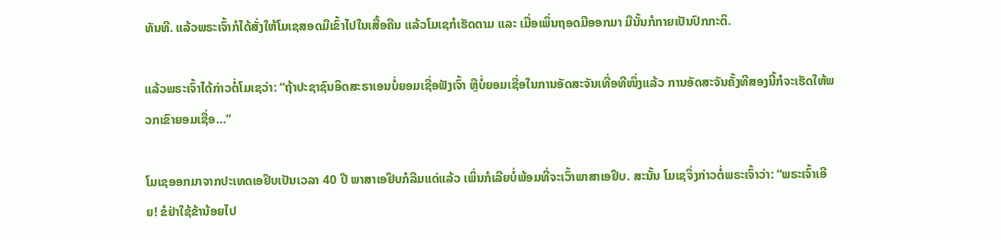ທັນທີ. ແລ້ວພຣະເຈົ້າກໍໄດ້ສັ່ງໃຫ້ໂມເຊສອດມືເຂົ້າໄປໃນເສື້ອຄືນ ແລ້ວໂມເຊກໍເຮັດຕາມ ແລະ ເມື່ອເພິ່ນຖອດມືອອກມາ ມືນັ້ນກໍກາຍເປັນປົກກະຕິ.

ແລ້ວພຣະເຈົ້າໄດ້ກ່າວຕໍ່ໂມເຊວ່າ: “ຖ້າປະຊາຊົນອິດສະຣາເອນບໍ່ຍອມເຊື່ອຟັງເຈົ້າ ຫຼືບໍ່ຍອມເຊື່ອໃນການອັດສະຈັນເທື່ອທີໜຶ່ງແລ້ວ ການອັດສະຈັນຄັ້ງທີສອງນີ້ກໍຈະເຮັດໃຫ້ພວກເຂົາຍອມເຊື່ອ…”

ໂມເຊອອກມາຈາກປະເທດເອຢິບເປັນເວລາ 40 ປີ ພາສາເອຢິບກໍລືມແດ່ແລ້ວ ເພິ່ນກໍເລີຍບໍ່ພ້ອມທີ່ຈະເວົ້າພາສາເອຢິບ. ສະນັ້ນ ໂມເຊຈຶ່ງກ່າວຕໍ່ພຣະເຈົ້າວ່າ: “ພຣະເຈົ້າເອີຍ! ຂໍຢ່າໃຊ້ຂ້ານ້ອຍໄປ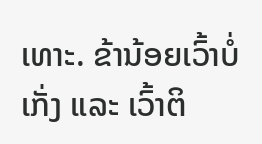ເທາະ. ຂ້ານ້ອຍເວົ້າບໍ່ເກັ່ງ ແລະ ເວົ້າຕິ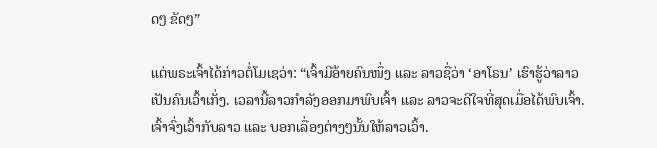ດໆ ຂັດໆ”

ແຕ່ພຣະເຈົ້າໄດ້ກ່າວຕໍ່ໂມເຊວ່າ: “ເຈົ້າມີອ້າຍຄົນໜຶ່ງ ແລະ ລາວຊື່ວ່າ ‘ອາໂຣນ’ ເຮົາຮູ້ວ່າລາວເປັນຄົນເວົ້າເກັ່ງ. ເວລານີ້ລາວກຳລັງອອກມາພົບເຈົ້າ ແລະ ລາວຈະດີໃຈທີ່ສຸດເມື່ອໄດ້ພົບເຈົ້າ. ເຈົ້າຈົ່ງເວົ້າກັບລາວ ແລະ ບອກເລື່ອງຕ່າງໆນັ້ນໃຫ້ລາວເວົ້າ.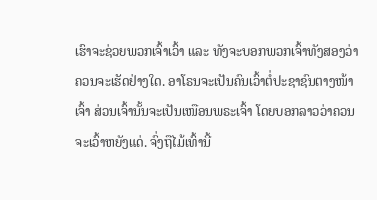ເຮົາຈະຊ່ວຍພວກເຈົ້າເວົ້າ ແລະ ທັງຈະບອກພວກເຈົ້າທັງສອງວ່າຄວນຈະເຮັດຢ່າງໃດ. ອາໂຣນຈະເປັນຄົນເວົ້າຕໍ່ປະຊາຊົນຕາງໜ້າເຈົ້າ ສ່ວນເຈົ້ານັ້ນຈະເປັນເໜືອນພຣະເຈົ້າ ໂດຍບອກລາວວ່າຄວນຈະເວົ້າຫຍັງແດ່. ຈົ່ງຖືໄມ້ເທົ້ານີ້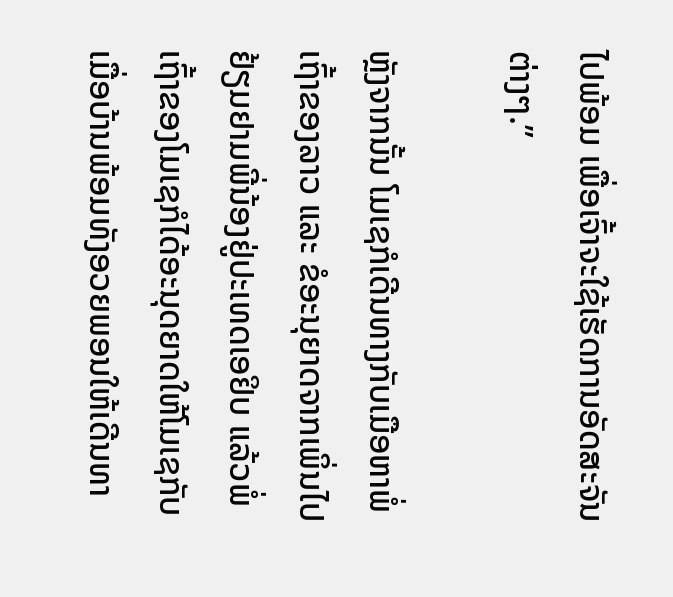ໄປພ້ອມ ເພື່ອເຈົ້າຈະໃຊ້ເຮັດການອັດສະຈັນຕ່າງໆ.”

ຫຼັງຈາກນັ້ນ ໂມເຊກໍເດີນທາງກັບເມືອຫາພໍ່ເຖົ້າຂອງລາວ ແລະ ຂໍອະນຸຍາດຈາກເພິ່ນໄປຢ້ຽມຢາມພີ່ນ້ອງຢູ່ປະເທດເອຢິບ ແລ້ວພໍ່ເຖົ້າຂອງໂມເຊກໍໄດ້ອະນຸດຍາດໃຫ້ໂມເຊກັບເມື່ອບ້ານພ້ອມທັງອວຍພອນໃຫ້ເດີນທາ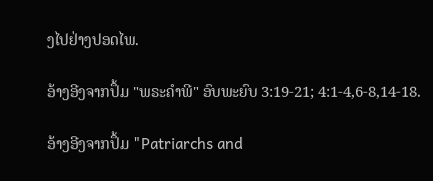ງໄປຢ່າງປອດໄພ.

ອ້າງອີງຈາກປຶ້ມ "ພຣະຄຳພີ" ອົບພະຍົບ 3:19-21; 4:1-4,6-8,14-18.

ອ້າງອີງຈາກປຶ້ມ "Patriarchs and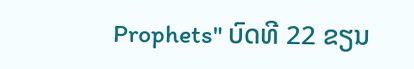Prophets" ບົດທີ 22 ຂຽນ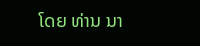ໂດຍ ທ່ານ ນາ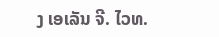ງ ເອເລັນ ຈີ. ໄວທ.